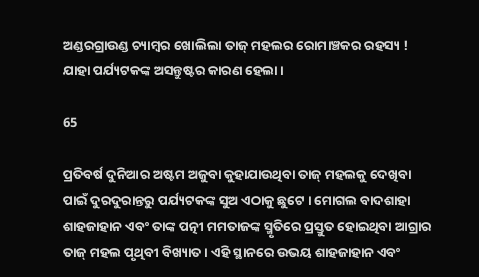ଅଣ୍ଡରଗ୍ରାଉଣ୍ଡ ଚ୍ୟାମ୍ବର ଖୋଲିଲା ତାଜ୍ ମହଲର ରୋମାଞ୍ଚକର ରହସ୍ୟ ! ଯାହା ପର୍ଯ୍ୟଟକଙ୍କ ଅସନ୍ତୁଷ୍ଟର କାରଣ ହେଲା ।

65

ପ୍ରତିବର୍ଷ ଦୁନିଆର ଅଷ୍ଟମ ଅଜୁବା କୁହାଯାଉଥିବା ତାଜ୍ ମହଲକୁ ଦେଖିବା ପାଇଁ ଦୁରଦୁରାନ୍ତରୁ ପର୍ଯ୍ୟଟକଙ୍କ ସୁଅ ଏଠାକୁ ଛୁଟେ । ମୋଗଲ ବାଦଶାହା ଶାହଜାହାନ ଏବଂ ତାଙ୍କ ପତ୍ନୀ ମମତାଜଙ୍କ ସ୍ମୃତିରେ ପ୍ରସ୍ତୁତ ହୋଇଥିବା ଆଗ୍ରାର ତାଜ୍ ମହଲ ପୃଥିବୀ ବିଖ୍ୟାତ । ଏହି ସ୍ଥାନରେ ଉଭୟ ଶାହଜାହାନ ଏବଂ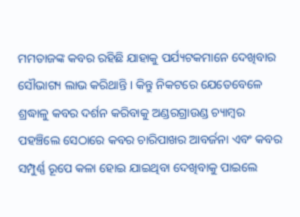ମମତାଜଙ୍କ କବର ରହିଛି ଯାହାକୁ ପର୍ଯ୍ୟଟକମାନେ ଦେଖିବାର ସୌଭାଗ୍ୟ ଲାଭ କରିଥାନ୍ତି । କିନ୍ତୁ ନିକଟରେ ଯେତେବେଳେ ଶ୍ରଦ୍ଧାଳୁ କବର ଦର୍ଶନ କରିବାକୁ ଅଣ୍ଡରଗ୍ରାଉଣ୍ଡ ଚ୍ୟାମ୍ବର ପହଞ୍ଚିଲେ ସେଠାରେ କବର ଚାରିପାଖର ଆବର୍ଜନା ଏବଂ କବର ସମ୍ପୁର୍ଣ୍ଣ ରୂପେ କଳା ହୋଇ ଯାଇଥିବା ଦେଖିବାକୁ ପାଇଲେ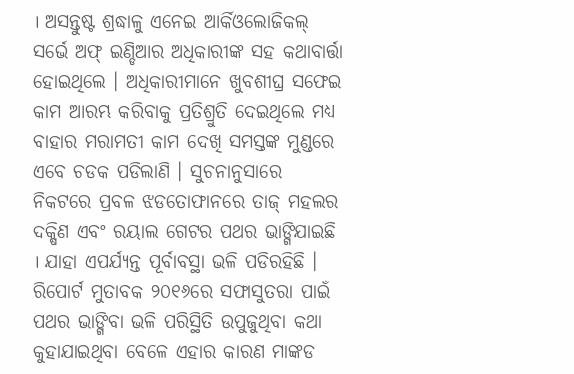। ଅସନ୍ତୁଷ୍ଟ ଶ୍ରଦ୍ଧାଳୁ ଏନେଇ ଆର୍କିଓଲୋଜିକଲ୍ ସର୍ଭେ ଅଫ୍ ଇଣ୍ଡିଆର ଅଧିକାରୀଙ୍କ ସହ କଥାବାର୍ତ୍ତା ହୋଇଥିଲେ । ଅଧିକାରୀମାନେ ଖୁବଶୀଘ୍ର ସଫେଇ କାମ ଆରମ୍ଭ କରିବାକୁ ପ୍ରତିଶ୍ରୁତି ଦେଇଥିଲେ ମଧ୍ୟ ବାହାର ମରାମତୀ କାମ ଦେଖି ସମସ୍ତଙ୍କ ମୁଣ୍ଡରେ ଏବେ ଚଡକ ପଡିଲାଣି । ସୁଚନାନୁସାରେ ନିକଟରେ ପ୍ରବଳ ଝଡତୋଫାନରେ ତାଜ୍ ମହଲର ଦକ୍ଷିଣ ଏବଂ ରୟାଲ ଗେଟର ପଥର ଭାଙ୍ଗିଯାଇଛି । ଯାହା ଏପର୍ଯ୍ୟନ୍ତ ପୂର୍ବାବସ୍ଥା ଭଳି ପଡିରହିଛି । ରିପୋର୍ଟ ମୁତାବକ ୨୦୧୬ରେ ସଫାସୁତରା ପାଇଁ ପଥର ଭାଙ୍ଗିବା ଭଳି ପରିସ୍ଥିତି ଉପୁଜୁଥିବା କଥା କୁହାଯାଇଥିବା ବେଳେ ଏହାର କାରଣ ମାଙ୍କଡ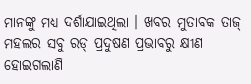ମାନଙ୍କୁ ମଧ୍ୟ ଦର୍ଶାଯାଇଥିଲା । ଖବର ମୁତାବକ ତାଜ୍ ମହଲର ସବୁ ରଡ୍ ପ୍ରଦୁଷଣ ପ୍ରଭାବରୁ କ୍ଷୀଣ ହୋଇଗଲାଣି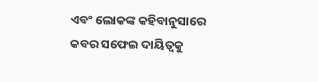ଏବଂ ଲୋକଙ୍କ କହିବାନୁସାରେ କବର ସଫେଇ ଦାୟିତ୍ୱକୁ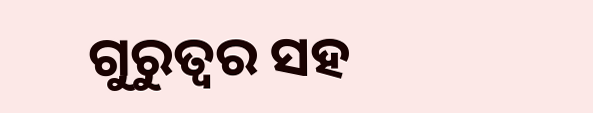ଗୁରୁତ୍ୱର ସହ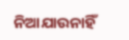ନିଆଯାଉନାହିଁ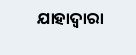ଯାହାଦ୍ୱାରା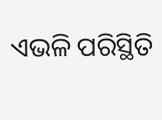ଏଭଳି ପରିସ୍ଥିତି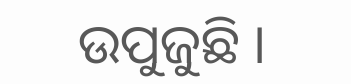ଉପୁଜୁଛି ।